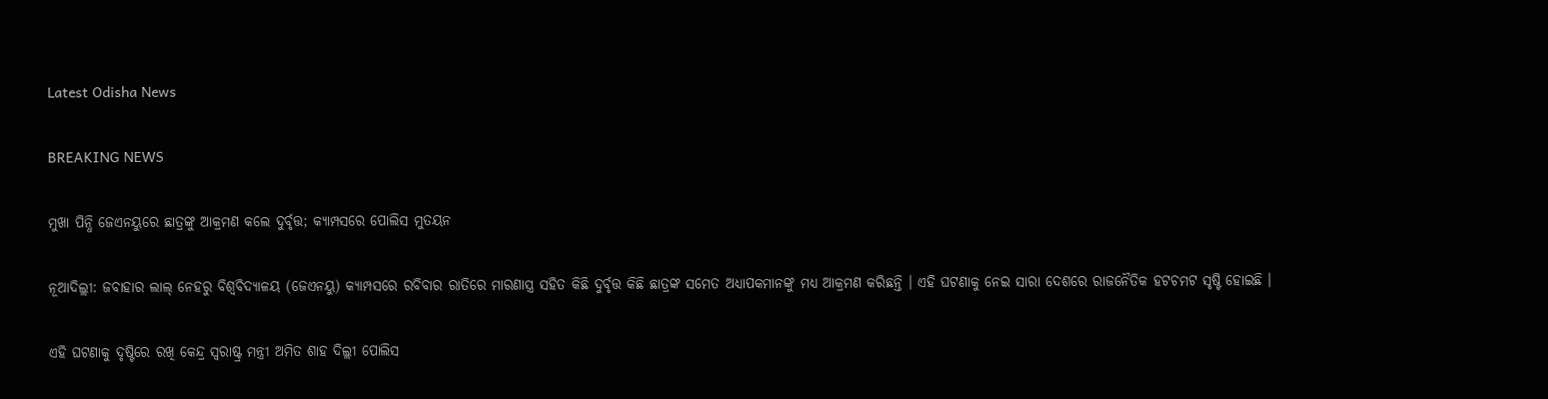Latest Odisha News

BREAKING NEWS

ମୁଖା ପିନ୍ଧି ଜେଏନୟୁରେ ଛାତ୍ରଙ୍କୁ ଆକ୍ରମଣ କଲେ ଦୁର୍ବୃତ୍ତ; କ୍ୟାମ୍ପସରେ ପୋଲିସ ମୁତୟନ

ନୂଆଦିଲ୍ଲୀ: ଜବାହାର ଲାଲ୍ ନେହରୁ ବିଶ୍ୱବିଦ୍ୟାଳୟ (ଜେଏନୟୁ) କ୍ୟାମ୍ପସରେ ରବିବାର ରାତିରେ ମାରଣାସ୍ତ୍ର ସହିତ କିଛି ଦୁର୍ବୃତ୍ତ କିଛି ଛାତ୍ରଙ୍କ ସମେତ ଅଧ୍ୟାପକମାନଙ୍କୁ ମଧ୍ୟ ଆକ୍ରମଣ କରିଛନ୍ତି । ଏହି ଘଟଣାକୁ ନେଇ ସାରା ଦେଶରେ ରାଜନୈତିକ ହଟଚମଟ ସୃଷ୍ଟି ହୋଇଛି ।

ଏହି ଘଟଣାକୁ ଦୃଷ୍ଟିରେ ରଖି କେନ୍ଦ୍ର ସ୍ୱରାଷ୍ଟ୍ର ମନ୍ତ୍ରୀ ଅମିତ ଶାହ ଦିଲ୍ଲୀ ପୋଲିସ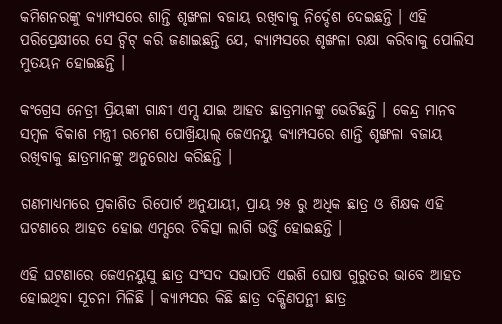କମିଶନରଙ୍କୁ କ୍ୟାମ୍ପସରେ ଶାନ୍ତି ଶୃଙ୍ଖଳା ବଜାୟ ରଖିବାକୁ ନିର୍ଦ୍ଦେଶ ଦେଇଛନ୍ତି । ଏହି ପରିପ୍ରେକ୍ଷୀରେ ସେ ଟ୍ୱିଟ୍ କରି ଜଣାଇଛନ୍ତି ଯେ, କ୍ୟାମ୍ପସରେ ଶୃଙ୍ଖଳା ରକ୍ଷା କରିବାକୁ ପୋଲିସ ମୁତୟନ ହୋଇଛନ୍ତି ।

କଂଗ୍ରେସ ନେତ୍ରୀ ପ୍ରିୟଙ୍କା ଗାନ୍ଧୀ ଏମ୍ସ ଯାଇ ଆହତ ଛାତ୍ରମାନଙ୍କୁ ଭେଟିଛନ୍ତି । କେନ୍ଦ୍ର ମାନବ ସମ୍ବଳ ବିକାଶ ମନ୍ତ୍ରୀ ରମେଶ ପୋଖ୍ରିୟାଲ୍ ଜେଏନୟୁ କ୍ୟାମ୍ପସରେ ଶାନ୍ତି ଶୃଙ୍ଖଳା ବଜାୟ ରଖିବାକୁ ଛାତ୍ରମାନଙ୍କୁ ଅନୁରୋଧ କରିଛନ୍ତି ।

ଗଣମାଧ୍ୟମରେ ପ୍ରକାଶିତ ରିପୋର୍ଟ ଅନୁଯାୟୀ, ପ୍ରାୟ ୨୫ ରୁ ଅଧିକ ଛାତ୍ର ଓ ଶିକ୍ଷକ ଏହି ଘଟଣାରେ ଆହତ ହୋଇ ଏମ୍ସରେ ଚିକିତ୍ସା ଲାଗି ଭର୍ତ୍ତି ହୋଇଛନ୍ତି ।

ଏହି ଘଟଣାରେ ଜେଏନୟୁସୁ ଛାତ୍ର ସଂସଦ ସଭାପତି ଏଇଶି ଘୋଷ ଗୁରୁତର ଭାବେ ଆହତ ହୋଇଥିବା ସୂଚନା ମିଳିଛି । କ୍ୟାମ୍ପସର କିଛି ଛାତ୍ର ଦକ୍ଷିଣପନ୍ଥୀ ଛାତ୍ର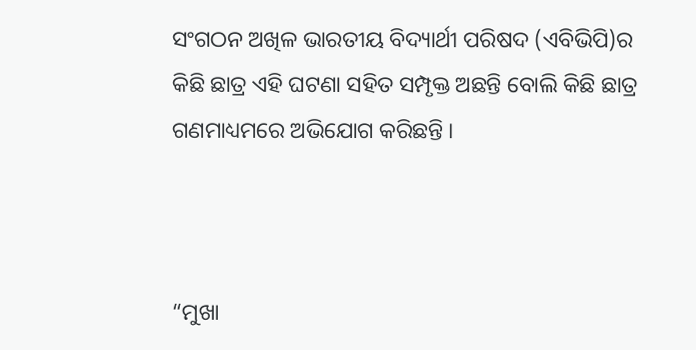ସଂଗଠନ ଅଖିଳ ଭାରତୀୟ ବିଦ୍ୟାର୍ଥୀ ପରିଷଦ (ଏବିଭିପି)ର କିଛି ଛାତ୍ର ଏହି ଘଟଣା ସହିତ ସମ୍ପୃକ୍ତ ଅଛନ୍ତି ବୋଲି କିଛି ଛାତ୍ର ଗଣମାଧ୍ୟମରେ ଅଭିଯୋଗ କରିଛନ୍ତି ।



“ମୁଖା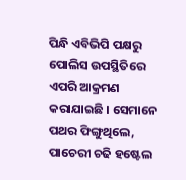ପିନ୍ଧି ଏବିଭିପି ପକ୍ଷରୁ ପୋଲିସ ଉପସ୍ଥିତିରେ ଏପରି ଆକ୍ରମଣ କରାଯାଇଛି । ସେମାନେ ପଥର ଫିଙ୍ଗୁଥିଲେ, ପାଚେରୀ ଚଢି ହଷ୍ଟେଲ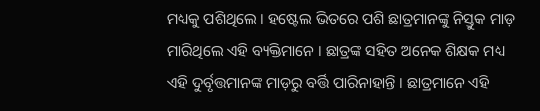ମଧ୍ୟକୁ ପଶିଥିଲେ । ହଷ୍ଟେଲ ଭିତରେ ପଶି ଛାତ୍ରମାନଙ୍କୁ ନିସ୍ତୁକ ମାଡ଼ ମାରିଥିଲେ ଏହି ବ୍ୟକ୍ତିମାନେ । ଛାତ୍ରଙ୍କ ସହିତ ଅନେକ ଶିକ୍ଷକ ମଧ୍ୟ ଏହି ଦୁର୍ବୃତ୍ତମାନଙ୍କ ମାଡ଼ରୁ ବର୍ତ୍ତି ପାରିନାହାନ୍ତି । ଛାତ୍ରମାନେ ଏହି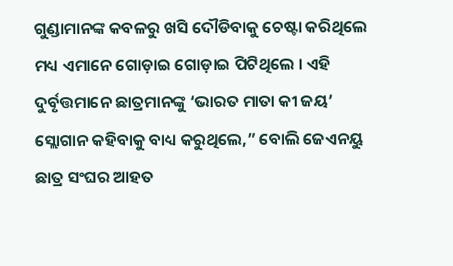ଗୁଣ୍ଡାମାନଙ୍କ କବଳରୁ ଖସି ଦୌଡିବାକୁ ଚେଷ୍ଟା କରିଥିଲେ ମଧ୍ୟ ଏମାନେ ଗୋଡ଼ାଇ ଗୋଡ଼ାଇ ପିଟିଥିଲେ । ଏହି ଦୁର୍ବୃତ୍ତମାନେ ଛାତ୍ରମାନଙ୍କୁ ‘ଭାରତ ମାତା କୀ ଜୟ’ ସ୍ଲୋଗାନ କହିବାକୁ ବାଧ୍ୟ କରୁଥିଲେ,” ବୋଲି ଜେଏନୟୁ ଛାତ୍ର ସଂଘର ଆହତ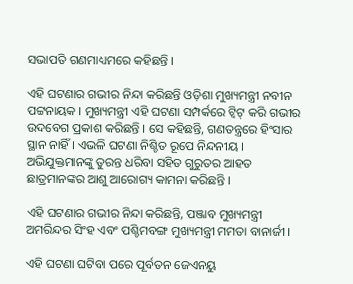ସଭାପତି ଗଣମାଧ୍ୟମରେ କହିଛନ୍ତି ।

ଏହି ଘଟଣାର ଗଭୀର ନିନ୍ଦା କରିଛନ୍ତି ଓଡ଼ିଶା ମୁଖ୍ୟମନ୍ତ୍ରୀ ନବୀନ ପଟ୍ଟନାୟକ । ମୁଖ୍ୟମନ୍ତ୍ରୀ ଏହି ଘଟଣା ସମ୍ପର୍କରେ ଟ୍ୱିଟ୍ କରି ଗଭୀର ଉଦବେଗ ପ୍ରକାଶ କରିଛନ୍ତି । ସେ କହିଛନ୍ତି, ଗଣତନ୍ତ୍ରରେ ହିଂସାର ସ୍ଥାନ ନାହିଁ । ଏଭଳି ଘଟଣା ନିଶ୍ଚିତ ରୂପେ ନିନ୍ଦନୀୟ । ଅଭିଯୁକ୍ତମାନଙ୍କୁ ତୁରନ୍ତ ଧରିବା ସହିତ ଗୁରୁତର ଆହତ ଛାତ୍ରମାନଙ୍କର ଆଶୁ ଆରୋଗ୍ୟ କାମନା କରିଛନ୍ତି ।

ଏହି ଘଟଣାର ଗଭୀର ନିନ୍ଦା କରିଛନ୍ତି, ପଞ୍ଜାବ ମୁଖ୍ୟମନ୍ତ୍ରୀ ଅମରିନ୍ଦର ସିଂହ ଏବଂ ପଶ୍ଚିମବଙ୍ଗ ମୁଖ୍ୟମନ୍ତ୍ରୀ ମମତା ବାନାର୍ଜୀ ।

ଏହି ଘଟଣା ଘଟିବା ପରେ ପୂର୍ବତନ ଜେଏନୟୁ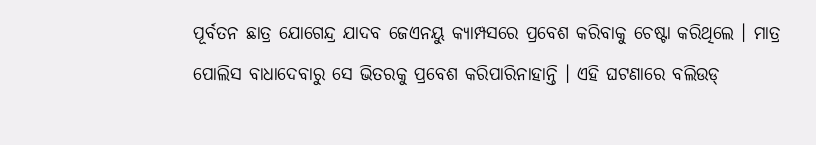ପୂର୍ବତନ ଛାତ୍ର ଯୋଗେନ୍ଦ୍ର ଯାଦବ ଜେଏନୟୁ କ୍ୟାମ୍ପସରେ ପ୍ରବେଶ କରିବାକୁ ଚେଷ୍ଟା କରିଥିଲେ । ମାତ୍ର ପୋଲିସ ବାଧାଦେବାରୁ ସେ ଭିତରକୁ ପ୍ରବେଶ କରିପାରିନାହାନ୍ତି । ଏହି ଘଟଣାରେ ବଲିଉଡ୍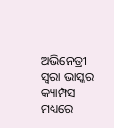ଅଭିନେତ୍ରୀ ସ୍ୱରା ଭାସ୍କର କ୍ୟାମ୍ପସ ମଧ୍ୟରେ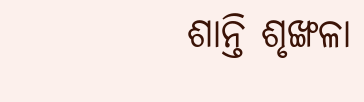ଶାନ୍ତି ଶୃଙ୍ଖଳା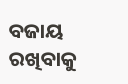ବଜାୟ ରଖିବାକୁ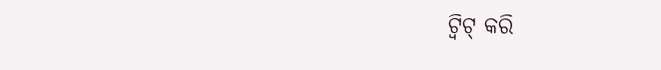ଟ୍ୱିଟ୍ କରି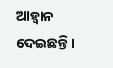ଆହ୍ୱାନ ଦେଇଛନ୍ତି ।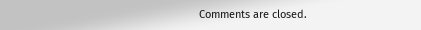Comments are closed.